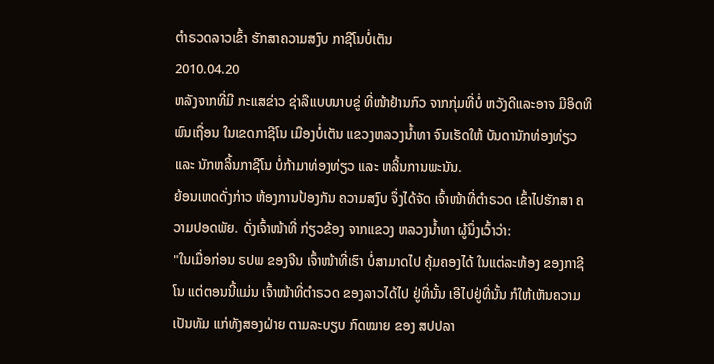ຕໍາຣວດລາວເຂົ້າ ຮັກສາຄວາມສງົບ ກາຊີໂນບໍ່ເຕັນ
2010.04.20
ຫລັງຈາກທີ່ມີ ກະແສຂ່າວ ຊ່າລືແບບນາບຂູ່ ທີ່ໜ້າຢ້ານກົວ ຈາກກຸ່ມທີ່ບໍ່ ຫວັງດີແລະອາຈ ມີອິດທິພົນເຖື່ອນ ໃນເຂດກາຊີໂນ ເມືອງບໍ່ເຕັນ ແຂວງຫລວງນ້ຳທາ ຈົນເຮັດໃຫ້ ບັນດານັກທ່ອງທ່ຽວ ແລະ ນັກຫລິ້ນກາຊີໂນ ບໍ່ກ້າມາທ່ອງທ່ຽວ ແລະ ຫລິ້ນການພະນັນ.
ຍ້ອນເຫດດັ່ງກ່າວ ຫ້ອງການປ້ອງກັນ ຄວາມສງົບ ຈຶ່ງໄດ້ຈັດ ເຈົ້າໜ້າທີ່ຕຳຣວດ ເຂົ້າໄປຮັກສາ ຄວາມປອດພັຍ. ດັ່ງເຈົ້າໜ້າທີ່ ກ່ຽວຂ້ອງ ຈາກແຂວງ ຫລວງນ້ຳທາ ຜູ້ນຶ່ງເວົ້າວ່າ:
"ໃນເມື່ອກ່ອນ ຣປພ ຂອງຈີນ ເຈົ້າໜ້າທີ່ເຮົາ ບໍ່ສາມາດໄປ ຄຸ້ມຄອງໄດ້ ໃນແຕ່ລະຫ້ອງ ຂອງກາຊີໂນ ແຕ່ຕອນນີ້ແມ່ນ ເຈົ້າໜ້າທີ່ຕຳຣວດ ຂອງລາວໄດ້ໄປ ຢູ່ທີ່ນັ້ນ ເອີໄປຢູ່ທີ່ນັ້ນ ກໍໃຫ້ເຫັນຄວາມ ເປັນທັມ ແກ່ທັງສອງຝ່າຍ ຕາມລະບຽບ ກົດໝາຍ ຂອງ ສປປລາ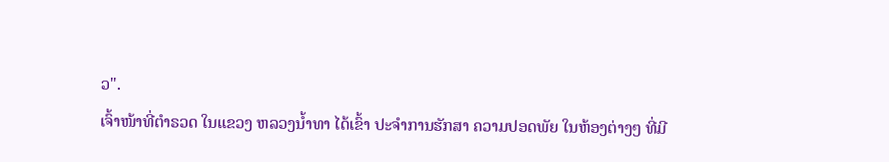ວ".
ເຈົ້າໜ້າທີ່ຕຳຣວດ ໃນແຂວງ ຫລວງນ້ຳທາ ໄດ້ເຂົ້າ ປະຈຳການຮັກສາ ຄວາມປອດພັຍ ໃນຫ້ອງຕ່າງໆ ທີ່ມີ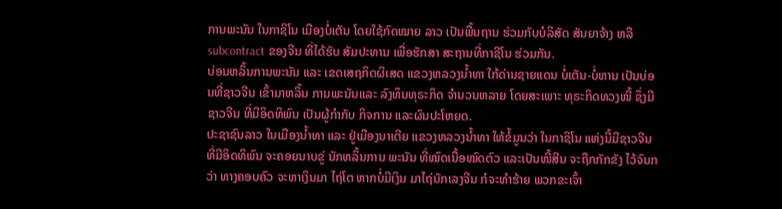ການພະນັນ ໃນກາຊິໂນ ເມືອງບໍ່ເຕັນ ໂດຍໃຊ້ກົດໝາຍ ລາວ ເປັນພື້ນຖານ ຮ່ວມກັບບໍລິສັດ ສັນຍາຈ້າງ ຫລື subcontract ຂອງຈີນ ທີ່ໄດ້ຮັບ ສັມປະທານ ເພື່ອຮັກສາ ສະຖານທີ່ກາຊີໂນ ຮ່ວມກັນ.
ບ່ອນຫລິ້ນການພະນັນ ແລະ ເຂດເສຖກິດຜິເສດ ແຂວງຫລວງນ້ຳທາ ໃກ້ດ່ານຊາຍແດນ ບໍ່ເຕັນ-ບໍ່ຫານ ເປັນບ່ອນທີ່ຊາວຈີນ ເຂົ້າມາຫລິ້ນ ການພະນັນແລະ ລົງທຶນທຸຣະກິດ ຈຳນວນຫລາຍ ໂດຍສະເພາະ ທຸຣະກິດທວງໜີ້ ຊຶ່ງມີຊາວຈີນ ທີ່ມີອິດທິພົນ ເປັນຜູ້ກຳກັບ ກິຈການ ແລະຜົນປະໂຫຍດ.
ປະຊາຊົນລາວ ໃນເມືອງນ້ຳທາ ແລະ ຢູ່ເມືອງນາເຕີຍ ແຂວງຫລວງນ້ຳທາ ໃຫ້ຂໍ້ມູນວ່າ ໃນກາຊິໂນ ແຫ່ງນີ້ມີຊາວຈີນ ທີ່ມີອິດທິພົນ ຈະຄອຍນາບຂູ່ ນັກຫລິ້ນການ ພະນັນ ທີ່ໝົດເນື້ອໝົດຕົວ ແລະເປັນໜີ້ສີນ ຈະຖືກກັກຂັງ ໄວ້ຈົນກວ່າ ທາງຄອບຄົວ ຈະຫາເງິນມາ ໄຖ່ໂຕ ຫາກບໍ່ມີເງິນ ມາໄຖ່ນັກເລງຈີນ ກໍຈະທຳຮ້າຍ ພວກຂະເຈົ້າ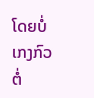ໂດຍບໍ່ເກງກົວ ຕໍ່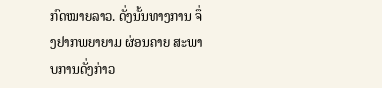ກົດໝາຍລາວ. ດັ່ງນັ້ນທາງການ ຈຶ່ງຢາກພຍາຍາມ ຜ່ອນຄາຍ ສະພາບການດັ່ງກ່າວ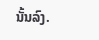ນັ້ນລົງ.